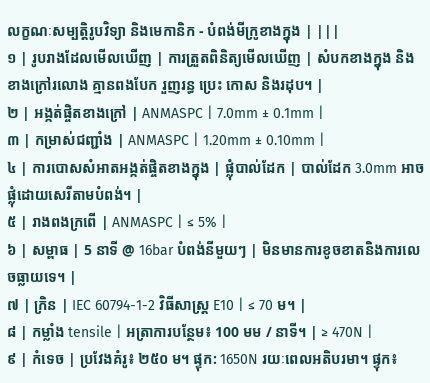លក្ខណៈសម្បត្តិរូបវិទ្យា និងមេកានិក - បំពង់មីក្រូខាងក្នុង | |||
១ | រូបរាងដែលមើលឃើញ | ការត្រួតពិនិត្យមើលឃើញ | សំបកខាងក្នុង និងខាងក្រៅរលោង គ្មានពងបែក រួញរន្ធ ប្រេះ កោស និងរដុប។ |
២ | អង្កត់ផ្ចិតខាងក្រៅ | ANMASPC | 7.0mm ± 0.1mm |
៣ | កម្រាស់ជញ្ជាំង | ANMASPC | 1.20mm ± 0.10mm |
៤ | ការបោសសំអាតអង្កត់ផ្ចិតខាងក្នុង | ផ្លុំបាល់ដែក | បាល់ដែក 3.0mm អាចផ្លុំដោយសេរីតាមបំពង់។ |
៥ | រាងពងក្រពើ | ANMASPC | ≤ 5% |
៦ | សម្ពាធ | 5 នាទី @ 16bar បំពង់នីមួយៗ | មិនមានការខូចខាតនិងការលេចធ្លាយទេ។ |
៧ | ក្រិន | IEC 60794-1-2 វិធីសាស្រ្ត E10 | ≤ 70 ម។ |
៨ | កម្លាំង tensile | អត្រាការបន្ថែម៖ 100 មម / នាទី។ | ≥ 470N |
៩ | កំទេច | ប្រវែងគំរូ៖ ២៥០ ម។ ផ្ទុក: 1650N រយៈពេលអតិបរមា។ ផ្ទុក៖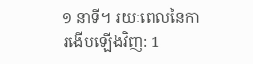១ នាទី។ រយៈពេលនៃការងើបឡើងវិញ: 1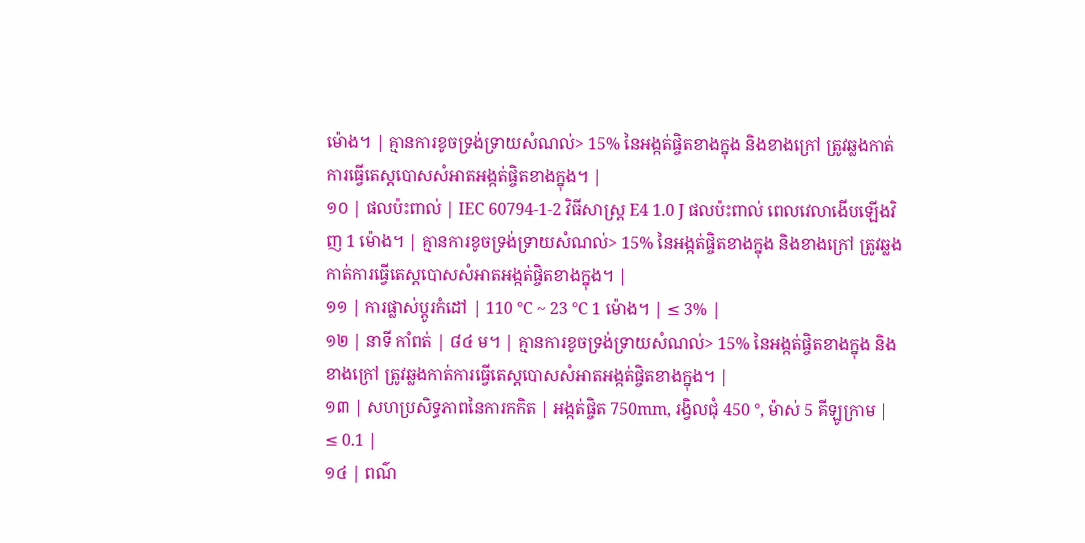ម៉ោង។ | គ្មានការខូចទ្រង់ទ្រាយសំណល់> 15% នៃអង្កត់ផ្ចិតខាងក្នុង និងខាងក្រៅ ត្រូវឆ្លងកាត់ការធ្វើតេស្តបោសសំអាតអង្កត់ផ្ចិតខាងក្នុង។ |
១០ | ផលប៉ះពាល់ | IEC 60794-1-2 វិធីសាស្រ្ត E4 1.0 J ផលប៉ះពាល់ ពេលវេលាងើបឡើងវិញ 1 ម៉ោង។ | គ្មានការខូចទ្រង់ទ្រាយសំណល់> 15% នៃអង្កត់ផ្ចិតខាងក្នុង និងខាងក្រៅ ត្រូវឆ្លងកាត់ការធ្វើតេស្តបោសសំអាតអង្កត់ផ្ចិតខាងក្នុង។ |
១១ | ការផ្លាស់ប្តូរកំដៅ | 110 ℃ ~ 23 ℃ 1 ម៉ោង។ | ≤ 3% |
១២ | នាទី កាំពត់ | ៨៤ ម។ | គ្មានការខូចទ្រង់ទ្រាយសំណល់> 15% នៃអង្កត់ផ្ចិតខាងក្នុង និងខាងក្រៅ ត្រូវឆ្លងកាត់ការធ្វើតេស្តបោសសំអាតអង្កត់ផ្ចិតខាងក្នុង។ |
១៣ | សហប្រសិទ្ធភាពនៃការកកិត | អង្កត់ផ្ចិត 750mm, រង្វិលជុំ 450 °, ម៉ាស់ 5 គីឡូក្រាម | ≤ 0.1 |
១៤ | ពណ៌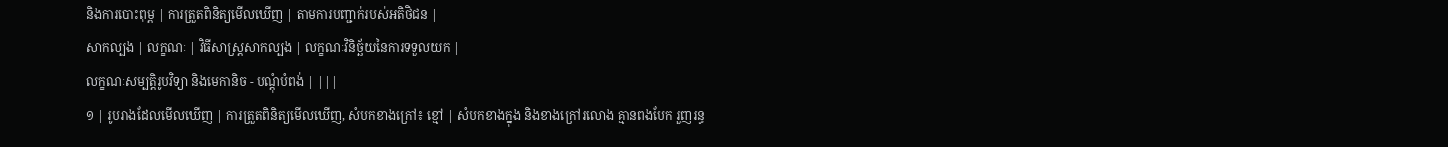និងការបោះពុម្ព | ការត្រួតពិនិត្យមើលឃើញ | តាមការបញ្ជាក់របស់អតិថិជន |
សាកល្បង | លក្ខណៈ | វិធីសាស្រ្តសាកល្បង | លក្ខណៈវិនិច្ឆ័យនៃការទទួលយក |
លក្ខណៈសម្បត្តិរូបវិទ្យា និងមេកានិច - បណ្តុំបំពង់ | |||
១ | រូបរាងដែលមើលឃើញ | ការត្រួតពិនិត្យមើលឃើញ, សំបកខាងក្រៅ៖ ខ្មៅ | សំបកខាងក្នុង និងខាងក្រៅរលោង គ្មានពងបែក រួញរន្ធ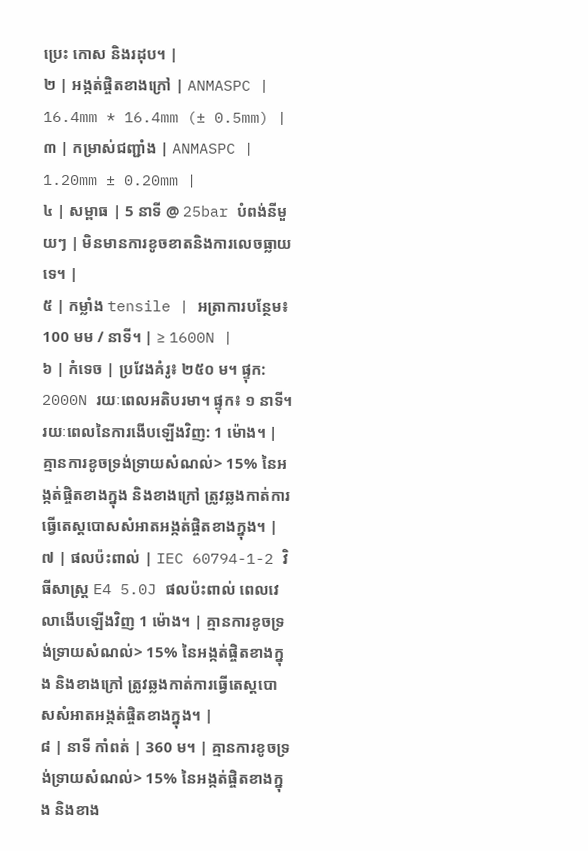ប្រេះ កោស និងរដុប។ |
២ | អង្កត់ផ្ចិតខាងក្រៅ | ANMASPC | 16.4mm * 16.4mm (± 0.5mm) |
៣ | កម្រាស់ជញ្ជាំង | ANMASPC | 1.20mm ± 0.20mm |
៤ | សម្ពាធ | 5 នាទី @ 25bar បំពង់នីមួយៗ | មិនមានការខូចខាតនិងការលេចធ្លាយទេ។ |
៥ | កម្លាំង tensile | អត្រាការបន្ថែម៖ 100 មម / នាទី។ | ≥ 1600N |
៦ | កំទេច | ប្រវែងគំរូ៖ ២៥០ ម។ ផ្ទុក: 2000N រយៈពេលអតិបរមា។ ផ្ទុក៖ ១ នាទី។ រយៈពេលនៃការងើបឡើងវិញ: 1 ម៉ោង។ | គ្មានការខូចទ្រង់ទ្រាយសំណល់> 15% នៃអង្កត់ផ្ចិតខាងក្នុង និងខាងក្រៅ ត្រូវឆ្លងកាត់ការធ្វើតេស្តបោសសំអាតអង្កត់ផ្ចិតខាងក្នុង។ |
៧ | ផលប៉ះពាល់ | IEC 60794-1-2 វិធីសាស្រ្ត E4 5.0J ផលប៉ះពាល់ ពេលវេលាងើបឡើងវិញ 1 ម៉ោង។ | គ្មានការខូចទ្រង់ទ្រាយសំណល់> 15% នៃអង្កត់ផ្ចិតខាងក្នុង និងខាងក្រៅ ត្រូវឆ្លងកាត់ការធ្វើតេស្តបោសសំអាតអង្កត់ផ្ចិតខាងក្នុង។ |
៨ | នាទី កាំពត់ | 360 ម។ | គ្មានការខូចទ្រង់ទ្រាយសំណល់> 15% នៃអង្កត់ផ្ចិតខាងក្នុង និងខាង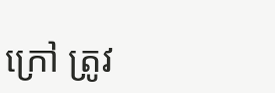ក្រៅ ត្រូវ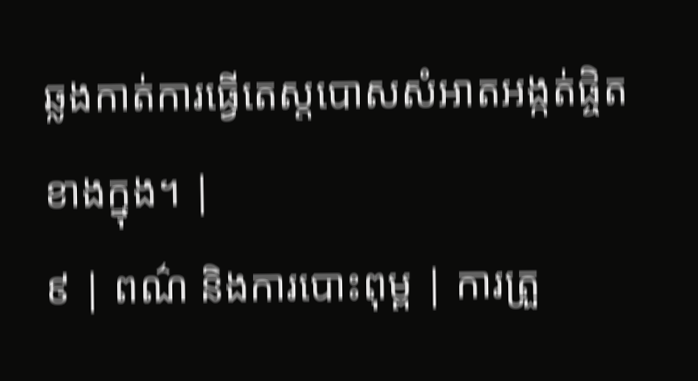ឆ្លងកាត់ការធ្វើតេស្តបោសសំអាតអង្កត់ផ្ចិតខាងក្នុង។ |
៩ | ពណ៌ និងការបោះពុម្ព | ការត្រួ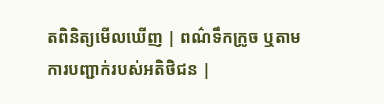តពិនិត្យមើលឃើញ | ពណ៌ទឹកក្រូច ឬតាមការបញ្ជាក់របស់អតិថិជន |